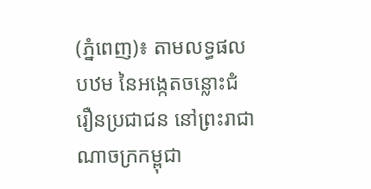(ភ្នំពេញ)៖ តាមលទ្ធផលបឋម នៃអង្កេតចន្លោះជំរឿនប្រជាជន នៅព្រះរាជាណាចក្រកម្ពុជា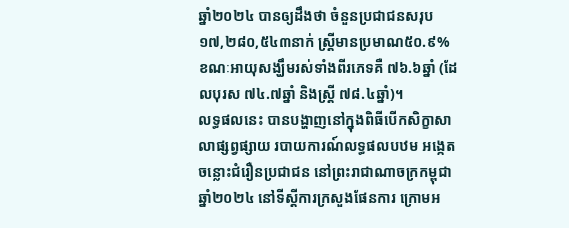ឆ្នាំ២០២៤ បានឲ្យដឹងថា ចំនួនប្រជាជនសរុប ១៧,២៨០,៥៤៣នាក់ ស្ត្រីមានប្រមាណ៥០.៩% ខណៈអាយុសង្ឃឹមរស់ទាំងពីរភេទគឺ ៧៦.៦ឆ្នាំ (ដែលបុរស ៧៤.៧ឆ្នាំ និងស្ត្រី ៧៨.៤ឆ្នាំ)។
លទ្ធផលនេះ បានបង្ហាញនៅក្នុងពិធីបើកសិក្ខាសាលាផ្សព្វផ្សាយ របាយការណ៍លទ្ធផលបឋម អង្កេតចន្លោះជំរឿនប្រជាជន នៅព្រះរាជាណាចក្រកម្ពុជា ឆ្នាំ២០២៤ នៅទីស្តីការក្រសួងផែនការ ក្រោមអ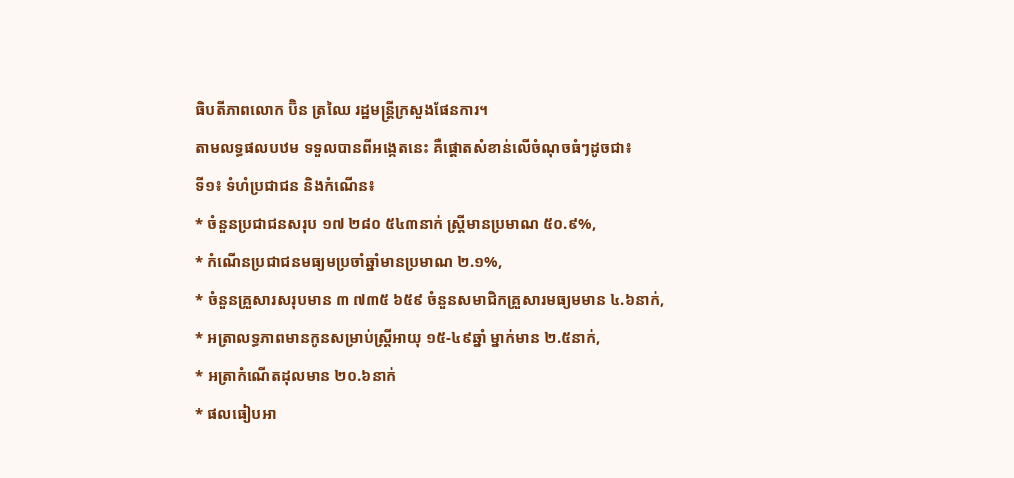ធិបតីភាពលោក ប៊ិន ត្រឈៃ រដ្ឋមន្ត្រីក្រសួងផែនការ។
តាមលទ្ធផលបឋម ទទួលបានពីអង្កេតនេះ គឺផ្តោតសំខាន់លើចំណុចធំៗដូចជា៖
ទី១៖ ទំហំប្រជាជន និងកំណើន៖
* ចំនួនប្រជាជនសរុប ១៧ ២៨០ ៥៤៣នាក់ ស្ត្រីមានប្រមាណ ៥០.៩%,
* កំណើនប្រជាជនមធ្យមប្រចាំឆ្នាំមានប្រមាណ ២.១%,
* ចំនួនគ្រួសារសរុបមាន ៣ ៧៣៥ ៦៥៩ ចំនួនសមាជិកគ្រួសារមធ្យមមាន ៤.៦នាក់,
* អត្រាលទ្ធភាពមានកូនសម្រាប់ស្ត្រីអាយុ ១៥-៤៩ឆ្នាំ ម្នាក់មាន ២.៥នាក់,
* អត្រាកំណើតដុលមាន ២០.៦នាក់
* ផលធៀបអា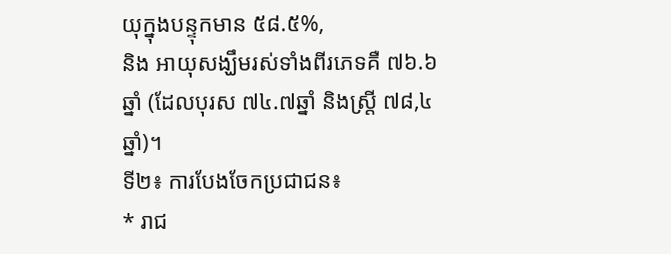យុក្នុងបន្ទុកមាន ៥៨.៥%,
និង អាយុសង្ឃឹមរស់ទាំងពីរភេទគឺ ៧៦.៦ឆ្នាំ (ដែលបុរស ៧៤.៧ឆ្នាំ និងស្ត្រី ៧៨,៤ឆ្នាំ)។
ទី២៖ ការបែងចែកប្រជាជន៖
* រាជ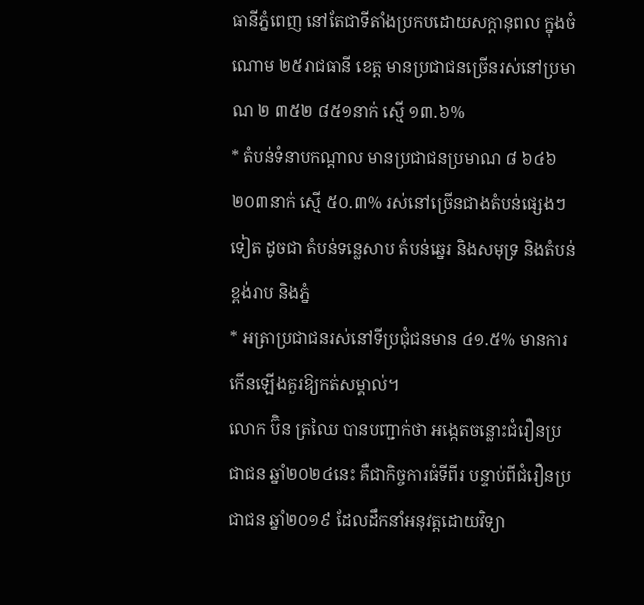ធានីភ្នំពេញ នៅតែជាទីតាំងប្រកបដោយសក្តានុពល ក្នុងចំណោម ២៥រាជធានី ខេត្ត មានប្រជាជនច្រើនរស់នៅប្រមាណ ២ ៣៥២ ៨៥១នាក់ ស្មើ ១៣.៦%
* តំបន់ទំនាបកណ្តាល មានប្រជាជនប្រមាណ ៨ ៦៤៦ ២០៣នាក់ ស្មើ ៥០.៣% រស់នៅច្រើនជាងតំបន់ផ្សេងៗទៀត ដូចជា តំបន់ទន្លេសាប តំបន់ឆ្នេរ និងសមុទ្រ និងតំបន់ខ្ពង់រាប និងភ្នំ
* អត្រាប្រជាជនរស់នៅទីប្រជុំជនមាន ៤១.៥% មានការកើនឡើងគួរឱ្យកត់សម្គាល់។
លោក ប៊ិន ត្រឈៃ បានបញ្ជាក់ថា អង្កេតចន្លោះជំរឿនប្រជាជន ឆ្នាំ២០២៤នេះ គឺជាកិច្ចការធំទីពីរ បន្ទាប់ពីជំរឿនប្រជាជន ឆ្នាំ២០១៩ ដែលដឹកនាំអនុវត្តដោយវិទ្យា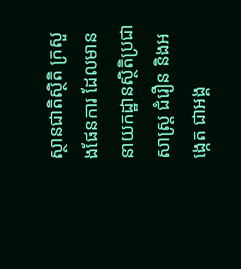ស្ថានជាតិស្ថិតិ ក្រសួងផែនការ ដែលមាននាយកដ្ឋានស្ថិតិប្រជាសាស្ត្រ ជំរឿន និងអង្កេត ជាអង្គ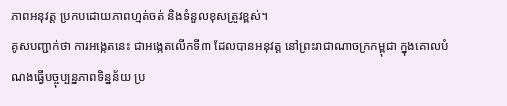ភាពអនុវត្ត ប្រកបដោយភាពហ្មត់ចត់ និងទំនួលខុសត្រូវខ្ពស់។
គូសបញ្ជាក់ថា ការអង្កេតនេះ ជាអង្កេតលើកទី៣ ដែលបានអនុវត្ត នៅព្រះរាជាណាចក្រកម្ពុជា ក្នុងគោលបំណងធ្វើបច្ចុប្បន្នភាពទិន្នន័យ ប្រ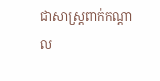ជាសាស្ត្រពាក់កណ្តាល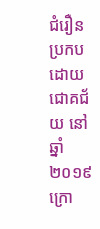ជំរឿន ប្រកបដោយជោគជ័យ នៅឆ្នាំ២០១៩ ក្រោ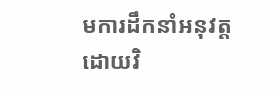មការដឹកនាំអនុវត្តដោយវិ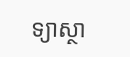ទ្យាស្ថា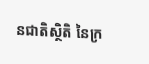នជាតិស្ថិតិ នៃក្រ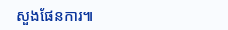សួងផែនការ៕